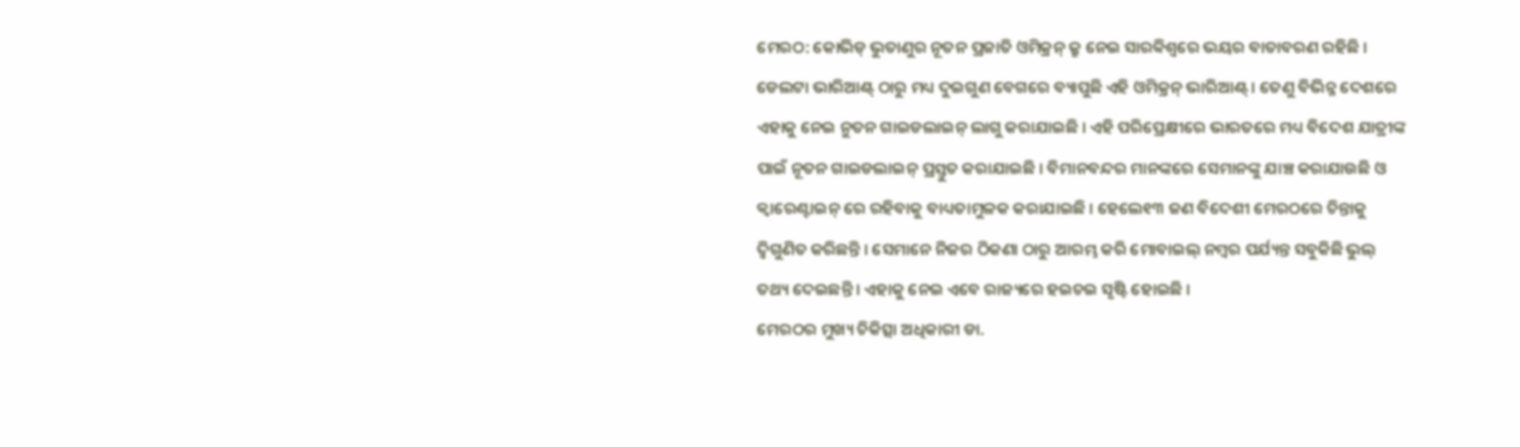ମେରଠ: କୋଭିଡ୍ ଭୁତାଣୁର ନୂତନ ପ୍ରଜାତି ଓମିକ୍ରନ୍ କ୍ରୁ ନେଇ ସାରବ୍ୱିଶ୍ୱରେ ଭୟର ବାତାବରଣ ରହିଛି । ଡେଲଟା ଭାରିଆଣ୍ଟ୍ ଠାରୁ ମଧ୍ୟ ଦୁଇଗୁଣ ବେଗରେ ବ୍ୟାପୁଛି ଏହି ଓମିକ୍ରନ୍ ଭାରିଆଣ୍ଟ୍ । ତେଣୁ ବିଭିନ୍ନ ଦେଶରେ ଏହାକୁ ନେଇ ନୁତନ ଗାଇଡଲାଇନ୍ ଲାଗୁ କରାଯାଇଛି । ଏହି ପରିପ୍ରେକ୍ଷୀରେ ଭାରତରେ ମଧ୍ୟ ବିଦେଶ ଯାତ୍ରୀଙ୍କ ପାଇଁ ନୂତନ ଗାଇଡଲାଇନ୍ ପ୍ରସ୍ତୁତ କରାଯାଇଛି । ବିମାନବନ୍ଦର ମାନଙ୍କରେ ସେମାନଙ୍କୁ ଯାଞ୍ଚ କରାଯାଉଛି ଓ କ୍ୱାରେଣ୍ଟାଇନ୍ ରେ ରହିବାକୁ ବାଧ୍ୟତାମୁଳକ କରାଯାଇଛି । ହେଲେ୧୩ ଜଣ ବିଦେଶୀ ମେରଠରେ ଚିନ୍ତାକୁ ଦ୍ୱିଗୁଣିତ କରିଛନ୍ତି । ସେମାନେ ନିଜର ଠିକଣା ଠାରୁ ଆରମ୍ଭ କରି ମୋବାଇଲ୍ ନମ୍ବର ପର୍ଯ୍ୟନ୍ତ ସବୁକିଛି ଭୁଲ୍ ତଥ୍ୟ ଦେଇଛନ୍ତି । ଏହାକୁ ନେଇ ଏବେ ରାଜ୍ୟରେ ହଇଚଇ ସୃଷ୍ଟି ହୋଇଛି ।
ମେରଠର ମୁଖ୍ୟ ଚିକିତ୍ସା ଅଧିକାରୀ ଡା.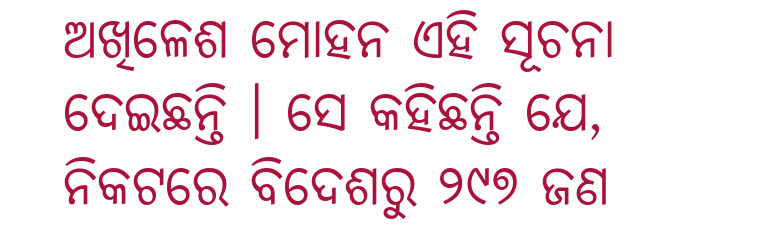ଅଖିଳେଶ ମୋହନ ଏହି ସୂଚନା ଦେଇଛନ୍ତି । ସେ କହିଛନ୍ତି ଯେ, ନିକଟରେ ବିଦେଶରୁ ୨୯୭ ଜଣ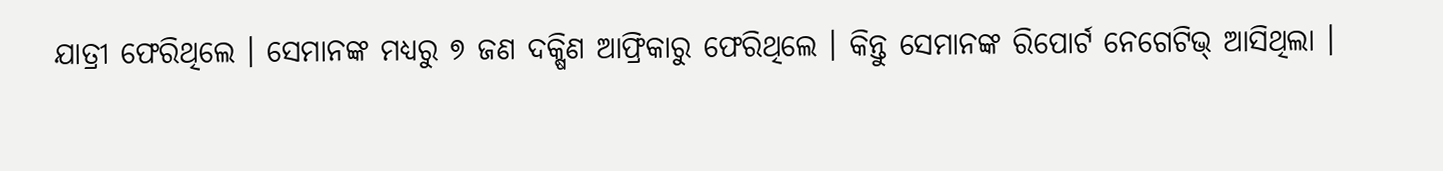ଯାତ୍ରୀ ଫେରିଥିଲେ । ସେମାନଙ୍କ ମଧ୍ୟରୁ ୭ ଜଣ ଦକ୍ଷିଣ ଆଫ୍ରିକାରୁ ଫେରିଥିଲେ । କିନ୍ତୁ ସେମାନଙ୍କ ରିପୋର୍ଟ ନେଗେଟିଭ୍ ଆସିଥିଲା ।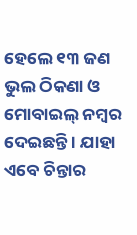ହେଲେ ୧୩ ଜଣ ଭୁଲ ଠିକଣା ଓ ମୋବାଇଲ୍ ନମ୍ବର ଦେଇଛନ୍ତି । ଯାହା ଏବେ ଚିନ୍ତାର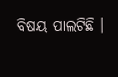ବିଷୟ ପାଲଟିଛି ।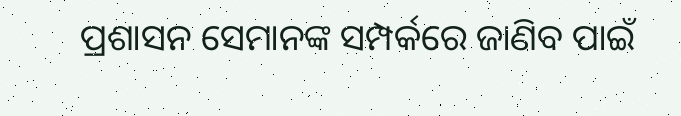ପ୍ରଶାସନ ସେମାନଙ୍କ ସମ୍ପର୍କରେ ଜାଣିବ ପାଇଁ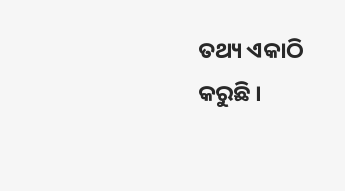ତଥ୍ୟ ଏକାଠି କରୁଛି ।